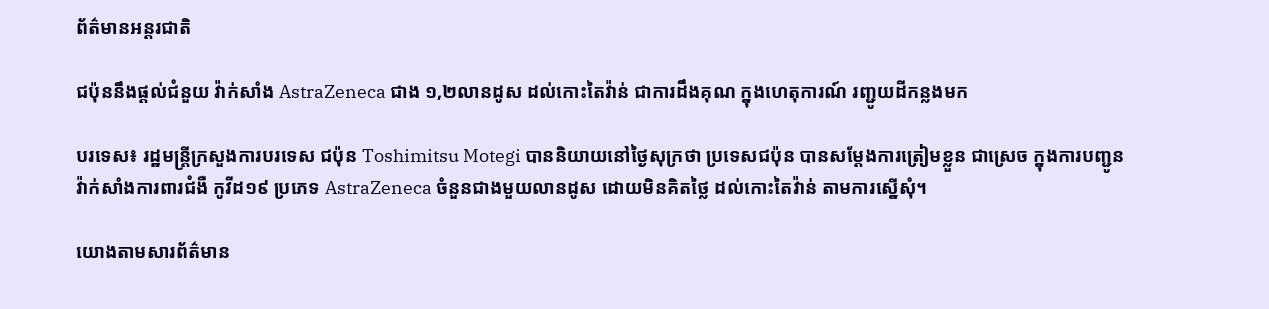ព័ត៌មានអន្តរជាតិ

ជប៉ុននឹងផ្តល់ជំនួយ វ៉ាក់សាំង AstraZeneca ជាង ១,២លានដូស ដល់កោះតៃវ៉ាន់ ជាការដឹងគុណ ក្នុងហេតុការណ៍ រញ្ជូយដីកន្លងមក

បរទេស៖ រដ្ឋមន្រ្តីក្រសួងការបរទេស ជប៉ុន Toshimitsu Motegi បាននិយាយនៅថ្ងៃសុក្រថា ប្រទេសជប៉ុន បានសម្តែងការត្រៀមខ្លួន ជាស្រេច ក្នុងការបញ្ជូន វ៉ាក់សាំងការពារជំងឺ កូវីដ១៩ ប្រភេទ AstraZeneca ចំនួនជាងមួយលានដូស ដោយមិនគិតថ្លៃ ដល់កោះតៃវ៉ាន់ តាមការស្នើសុំ។

យោងតាមសារព័ត៌មាន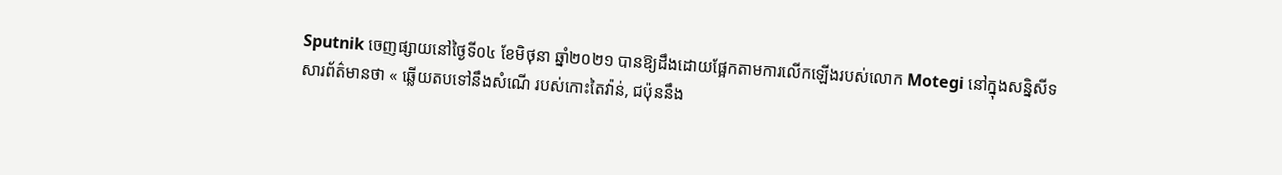Sputnik ចេញផ្សាយនៅថ្ងៃទី០៤ ខែមិថុនា ឆ្នាំ២០២១ បានឱ្យដឹងដោយផ្អែកតាមការលើកឡើងរបស់លោក Motegi នៅក្នុងសន្និសីទសារព័ត៌មានថា « ឆ្លើយតបទៅនឹងសំណើ របស់កោះតៃវ៉ាន់, ជប៉ុននឹង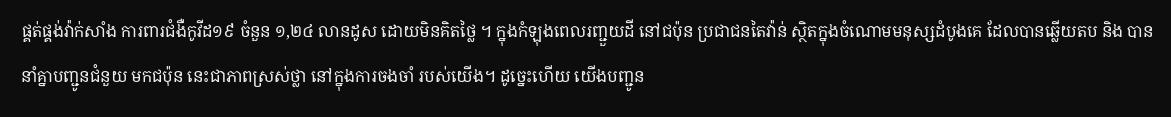ផ្គត់ផ្គង់វ៉ាក់សាំង ការពារជំងឺកូវីដ១៩ ចំនួន ១,២៤ លានដូស ដោយមិនគិតថ្លៃ ។ ក្នុងកំឡុងពេលរញ្ជួយដី នៅជប៉ុន ប្រជាជនតៃវ៉ាន់ ស្ថិតក្នុងចំណោមមនុស្សដំបូងគេ ដែលបានឆ្លើយតប និង បាននាំគ្នាបញ្ជូនជំនួយ មកជប៉ុន នេះជាភាពស្រស់ថ្លា នៅក្នុងការចងចាំ របស់យើង។ ដូច្នេះហើយ យើងបញ្ជូន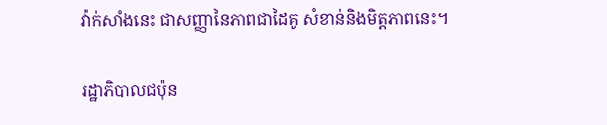វ៉ាក់សាំងនេះ ជាសញ្ញានៃភាពជាដៃគូ សំខាន់និងមិត្តភាពនេះ។

រដ្ឋាភិបាលជប៉ុន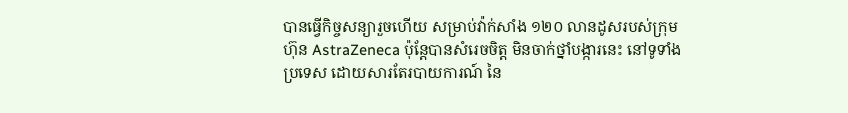បានធ្វើកិច្ចសន្យារួចហើយ សម្រាប់វ៉ាក់សាំង ១២០ លានដូសរបស់ក្រុមហ៊ុន AstraZeneca ប៉ុន្តែបានសំរេចចិត្ត មិនចាក់ថ្នាំបង្ការនេះ នៅទូទាំងប្រទេស ដោយសារតែរបាយការណ៍ នៃ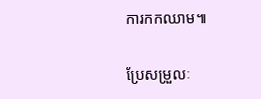ការកកឈាម៕

ប្រែសម្រួលៈ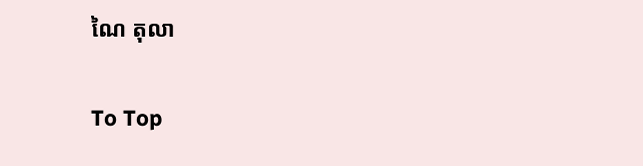ណៃ តុលា

To Top